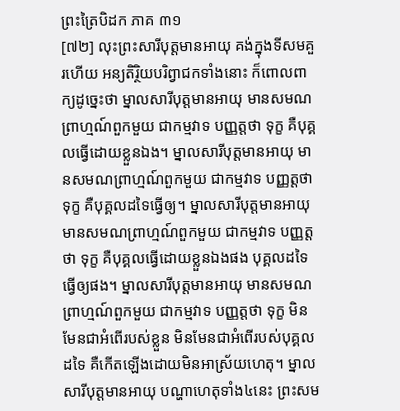ព្រះត្រៃបិដក ភាគ ៣១
[៧២] លុះព្រះសារីបុត្តមានអាយុ គង់ក្នុងទីសមគួរហើយ អន្យតិរ្ថិយបរិព្វាជកទាំងនោះ ក៏ពោលពាក្យដូច្នេះថា ម្នាលសារីបុត្តមានអាយុ មានសមណព្រាហ្មណ៍ពួកមួយ ជាកម្មវាទ បញ្ញត្តថា ទុក្ខ គឺបុគ្គលធ្វើដោយខ្លួនឯង។ ម្នាលសារីបុត្តមានអាយុ មានសមណព្រាហ្មណ៍ពួកមួយ ជាកម្មវាទ បញ្ញត្តថា ទុក្ខ គឺបុគ្គលដទៃធ្វើឲ្យ។ ម្នាលសារីបុត្តមានអាយុ មានសមណព្រាហ្មណ៍ពួកមួយ ជាកម្មវាទ បញ្ញត្តថា ទុក្ខ គឺបុគ្គលធ្វើដោយខ្លួនឯងផង បុគ្គលដទៃធ្វើឲ្យផង។ ម្នាលសារីបុត្តមានអាយុ មានសមណព្រាហ្មណ៍ពួកមួយ ជាកម្មវាទ បញ្ញត្តថា ទុក្ខ មិនមែនជាអំពើរបស់ខ្លួន មិនមែនជាអំពើរបស់បុគ្គលដទៃ គឺកើតឡើងដោយមិនអាស្រ័យហេតុ។ ម្នាលសារីបុត្តមានអាយុ បណ្ហាហេតុទាំង៤នេះ ព្រះសម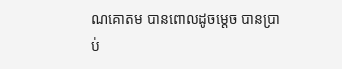ណគោតម បានពោលដូចម្តេច បានប្រាប់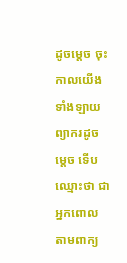ដូចម្តេច ចុះកាលយើងទាំងឡាយ ព្យាករដូចម្តេច ទើបឈ្មោះថា ជាអ្នកពោលតាមពាក្យ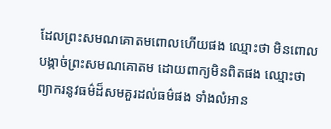ដែលព្រះសមណគោតមពោលហើយផង ឈ្មោះថា មិនពោលបង្កាច់ព្រះសមណគោតម ដោយពាក្យមិនពិតផង ឈ្មោះថា ព្យាករនូវធម៌ដ៏សមគួរដល់ធម៌ផង ទាំងលំអាន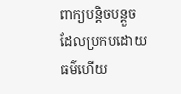ពាក្យបន្តិចបន្តួច ដែលប្រកបដោយធម៌ហើយ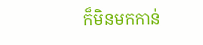ក៏មិនមកកាន់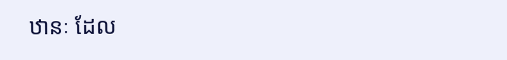ឋានៈ ដែល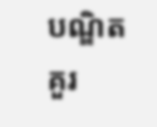បណ្ឌិតគួរ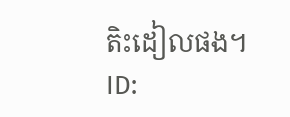តិះដៀលផង។
ID: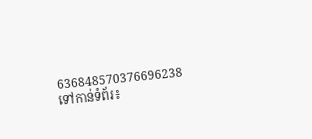636848570376696238
ទៅកាន់ទំព័រ៖